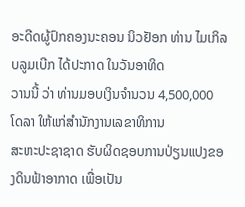ອະດີດຜູ້ປົກຄອງນະຄອນ ນິວຢັອກ ທ່ານ ໄມເກິລ ບລູມເບີກ ໄດ້ປະກາດ ໃນວັນອາທິດ
ວານນີ້ ວ່າ ທ່ານມອບເງິນຈຳນວນ 4,500,000 ໂດລາ ໃຫ້ແກ່ສຳນັກງານເລຂາທິການ
ສະຫະປະຊາຊາດ ຮັບຜິດຊອບການປ່ຽນແປງຂອງດິນຟ້າອາກາດ ເພື່ອເປັນ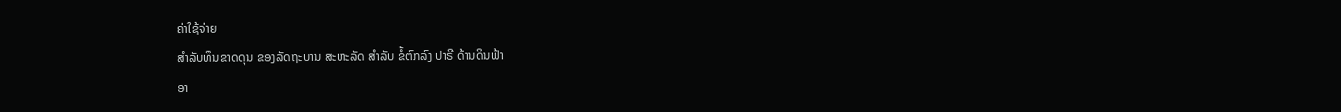ຄ່າໃຊ້ຈ່າຍ
ສຳລັບທຶນຂາດດຸນ ຂອງລັດຖະບານ ສະຫະລັດ ສຳລັບ ຂໍ້ຕົກລົງ ປາຣີ ດ້ານດິນຟ້າ
ອາ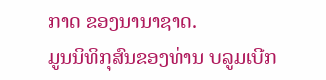ກາດ ຂອງນານາຊາດ.
ມູນນິທິກຸສົນຂອງທ່ານ ບລູມເບີກ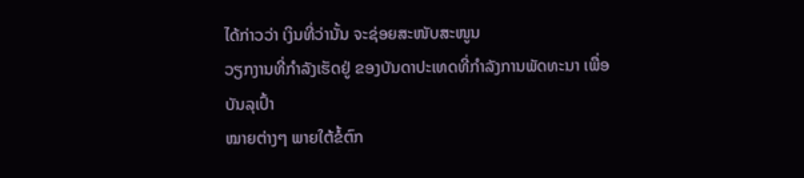ໄດ້ກ່າວວ່າ ເງິນທີ່ວ່ານັ້ນ ຈະຊ່ອຍສະໜັບສະໜູນ
ວຽກງານທີ່ກຳລັງເຮັດຢູ່ ຂອງບັນດາປະເທດທີ່ກຳລັງການພັດທະນາ ເພື່ອບັນລຸເປົ້າ
ໝາຍຕ່າງໆ ພາຍໃຕ້ຂໍ້ຕົກ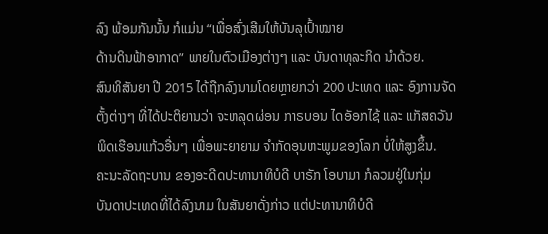ລົງ ພ້ອມກັນນັ້ນ ກໍແມ່ນ “ເພື່ອສົ່ງເສີມໃຫ້ບັນລຸເປົ້າໝາຍ
ດ້ານດິນຟ້າອາກາດ” ພາຍໃນຕົວເມືອງຕ່າງໆ ແລະ ບັນດາທຸລະກິດ ນຳດ້ວຍ.
ສົນທິສັນຍາ ປີ 2015 ໄດ້ຖືກລົງນາມໂດຍຫຼາຍກວ່າ 200 ປະເທດ ແລະ ອົງການຈັດ
ຕັ້ງຕ່າງໆ ທີ່ໄດ້ປະຕິຍານວ່າ ຈະຫລຸດຜ່ອນ ກາຣບອນ ໄດອັອກໄຊ້ ແລະ ແກັສຄວັນ
ພິດເຮືອນແກ້ວອື່ນໆ ເພື່ອພະຍາຍາມ ຈຳກັດອຸນຫະພູມຂອງໂລກ ບໍ່ໃຫ້ສູງຂຶ້ນ.
ຄະນະລັດຖະບານ ຂອງອະດີດປະທານາທິບໍດີ ບາຣັກ ໂອບາມາ ກໍລວມຢູ່ໃນກຸ່ມ
ບັນດາປະເທດທີ່ໄດ້ລົງນາມ ໃນສັນຍາດັ່ງກ່າວ ແຕ່ປະທານາທິບໍດີ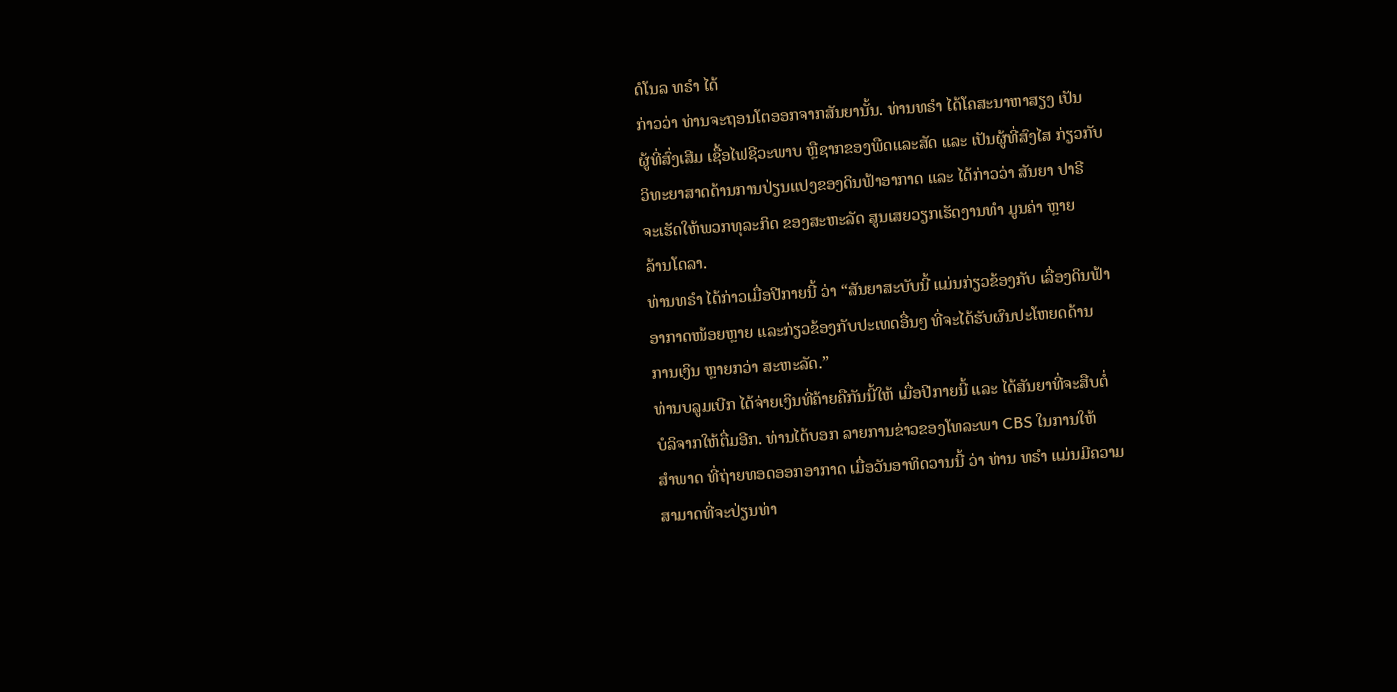ດໍໂນລ ທຣຳ ໄດ້
ກ່າວວ່າ ທ່ານຈະຖອນໂຕອອກຈາກສັນຍານັ້ນ. ທ່ານທຣຳ ໄດ້ໂຄສະນາຫາສຽງ ເປັນ
ຜູ້ທີ່ສົ່ງເສີມ ເຊື້ອໄຟຊີວະພາບ ຫຼືຊາກຂອງພືດແລະສັດ ແລະ ເປັນຜູ້ທີ່ສົງໄສ ກ່ຽວກັບ
ວິທະຍາສາດດ້ານການປ່ຽນແປງຂອງດິນຟ້າອາກາດ ແລະ ໄດ້ກ່າວວ່າ ສັນຍາ ປາຣີ
ຈະເຮັດໃຫ້ພວກທຸລະກິດ ຂອງສະຫະລັດ ສູນເສຍວຽກເຮັດງານທຳ ມູນຄ່າ ຫຼາຍ
ລ້ານໂດລາ.
ທ່ານທຣຳ ໄດ້ກ່າວເມື່ອປີກາຍນີ້ ວ່າ “ສັນຍາສະບັບນີ້ ແມ່ນກ່ຽວຂ້ອງກັບ ເລື່ອງດິນຟ້າ
ອາກາດໜ້ອຍຫຼາຍ ແລະກ່ຽວຂ້ອງກັບປະເທດອື່ນໆ ທີ່ຈະໄດ້ຮັບຜົນປະໂຫຍດດ້ານ
ການເງິນ ຫຼາຍກວ່າ ສະຫະລັດ.”
ທ່ານບລູມເບີກ ໄດ້ຈ່າຍເງິນທີ່ຄ້າຍຄືກັນນີ້ໃຫ້ ເມື່ອປີກາຍນີ້ ແລະ ໄດ້ສັນຍາທີ່ຈະສືບຕໍ່
ບໍລິຈາກໃຫ້ຕື່ມອີກ. ທ່ານໄດ້ບອກ ລາຍການຂ່າວຂອງໂທລະພາ CBS ໃນການໃຫ້
ສຳພາດ ທີ່ຖ່າຍທອດອອກອາກາດ ເມື່ອວັນອາທິດວານນີ້ ວ່າ ທ່ານ ທຣຳ ແມ່ນມີຄວາມ
ສາມາດທີ່ຈະປ່ຽນທ່າ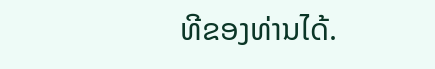ທີຂອງທ່ານໄດ້.